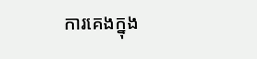ការគេងក្នុង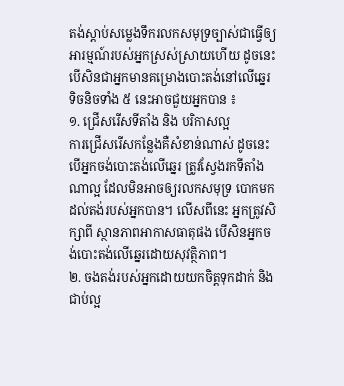តង់ស្តាប់សម្លេងទឹករលកសមុទ្រច្បាស់ជាធ្វើឲ្យអារម្មណ៍របស់អ្នកស្រស់ស្រាយហើយ ដូចនេះ បើសិនជាអ្នកមានគម្រោងបោះតង់នៅលើឆ្នេរ ទិចនិចទាំង ៥ នេះអាចជួយអ្នកបាន ៖
១. ជ្រើសរើសទីតាំង និង បរិកាសល្អ
ការជ្រើសរើសកន្លែងគឺសំខាន់ណាស់ ដូចនេះ បើអ្នកចង់បោះតង់លើឆ្នេរ ត្រូវស្វែងរកទីតាំងណាល្អ ដែលមិនអាចឲ្យរលកសមុទ្រ បោកមកដល់តង់របស់អ្នកបាន។ លើសពីនេះ អ្នកត្រូវសិក្សាពី ស្ថានភាពអាកាសធាតុផង បើសិនអ្នកចង់បោះតង់លើឆ្នេរដោយសុវត្ថិភាព។
២. ចងតង់របស់អ្នកដោយយកចិត្តទុកដាក់ និង ជាប់ល្អ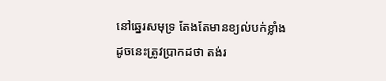នៅឆ្នេរសមុទ្រ តែងតែមានខ្យល់បក់ខ្លាំង ដូចនេះត្រូវប្រាកដថា តង់រ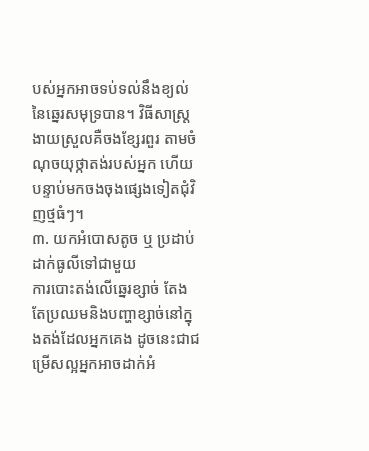បស់អ្នកអាចទប់ទល់នឹងខ្យល់នៃឆ្នេរសមុទ្របាន។ វិធីសាស្ត្រងាយស្រួលគឺចងខ្សែរពួរ តាមចំណុចយុថ្កាតង់របស់អ្នក ហើយបន្ទាប់មកចងចុងផ្សេងទៀតជុំវិញថ្មធំៗ។
៣. យកអំបោសតូច ឬ ប្រដាប់ដាក់ធូលីទៅជាមួយ
ការបោះតង់លើឆ្នេរខ្សាច់ តែងតែប្រឈមនិងបញ្ហាខ្សាច់នៅក្នុងតង់ដែលអ្នកគេង ដូចនេះជាជម្រើសល្អអ្នកអាចដាក់អំ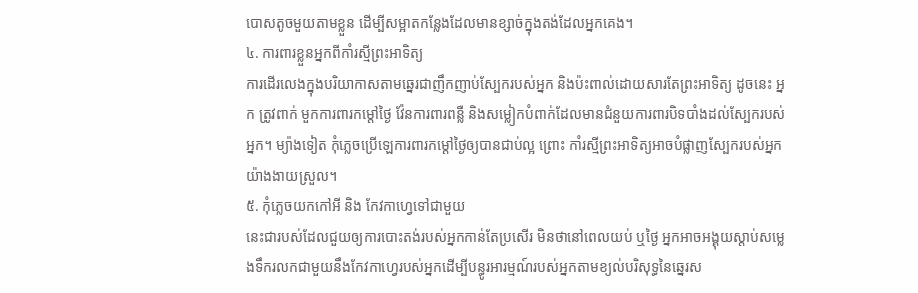បោសតូចមួយតាមខ្លួន ដើម្បីសម្អាតកន្លែងដែលមានខ្សាច់ក្នុងតង់ដែលអ្នកគេង។
៤. ការពារខ្លួនអ្នកពីកាំរស្មីព្រះអាទិត្យ
ការដើរលេងក្នុងបរិយាកាសតាមឆ្នេរជាញឹកញាប់ស្បែករបស់អ្នក និងប៉ះពាល់ដោយសារតែព្រះអាទិត្យ ដូចនេះ អ្នក ត្រូវពាក់ មួកការពារកម្តៅថ្ងៃ វ៉ែនការពារពន្លឺ និងសម្លៀកបំពាក់ដែលមានជំនួយការពារបិទបាំងដល់ស្បែករបស់អ្នក។ ម្យ៉ាងទៀត កុំភ្លេចប្រើឡេការពារកម្តៅថ្ងៃឲ្យបានជាប់ល្អ ព្រោះ កាំរស្មីព្រះអាទិត្យអាចបំផ្លាញស្បែករបស់អ្នកយ៉ាងងាយស្រួល។
៥. កុំភ្លេចយកកៅអី និង កែវកាហ្វេទៅជាមួយ
នេះជារបស់ដែលជួយឲ្យការបោះតង់របស់អ្នកកាន់តែប្រសើរ មិនថានៅពេលយប់ ឬថ្ងៃ អ្នកអាចអង្គុយស្តាប់សម្លេងទឹករលកជាមួយនឹងកែវកាហ្វេរបស់អ្នកដើម្បីបន្ធូរអារម្មណ៍របស់អ្នកតាមខ្យល់បរិសុទ្ធនៃឆ្នេរស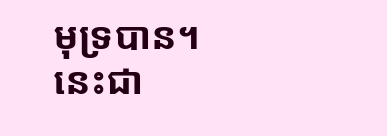មុទ្របាន។
នេះជា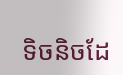ទិចនិចដែ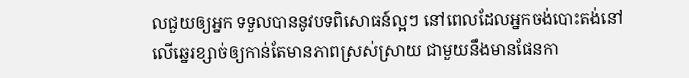លជួយឲ្យអ្នក ទទួលបាននូវបទពិសោធន៍ល្អៗ នៅពេលដែលអ្នកចង់បោះតង់នៅលើឆ្នេរខ្សាច់ឲ្យកាន់តែមានភាពស្រស់ស្រាយ ជាមួយនឹងមានផែនកា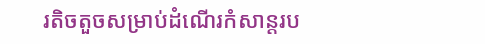រតិចតួចសម្រាប់ដំណើរកំសាន្តរប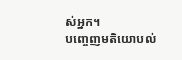ស់អ្នក។
បញ្ចេញមតិយោបល់